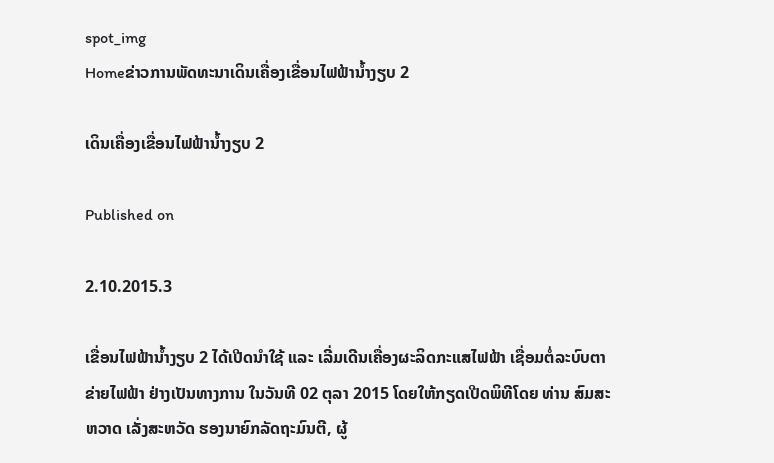spot_img
Homeຂ່າວການພັດທະນາເດິນເຄື່ອງເຂື່ອນໄຟຟ້ານໍ້າງຽບ 2

ເດິນເຄື່ອງເຂື່ອນໄຟຟ້ານໍ້າງຽບ 2

Published on

2.10.2015.3

ເຂື່ອນໄຟຟ້ານໍ້າງຽບ 2 ໄດ້ເປີດນໍາໃຊ້ ແລະ ເລີ່ມເດີນເຄື່ອງຜະລິດກະແສໄຟຟ້າ ເຊື່ອມຕໍ່ລະບົບຕາຂ່າຍໄຟຟ້າ ຢ່າງເປັນທາງການ ໃນວັນທີ 02 ຕຸລາ 2015 ໂດຍໃຫ້ກຽດເປີດພິທີໂດຍ ທ່ານ ສົມສະຫວາດ ເລັ່ງສະຫວັດ ຮອງນາຍົກລັດຖະມົນຕີ, ຜູ້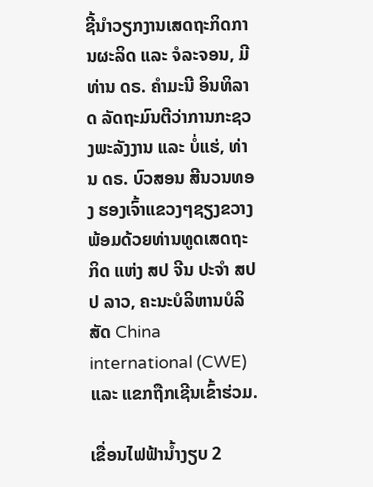ຊີ້ນໍາວຽກງານເສດຖະກິດການຜະລິດ ແລະ ຈໍລະຈອນ, ມີ ທ່ານ ດຣ. ຄໍາມະນີ ອິນທິລາດ ລັດຖະມົນຕີວ່າການກະຊວງພະລັງງານ ແລະ ບໍ່ແຮ່, ທ່ານ ດຣ. ບົວສອນ ສີນວນທອງ ຮອງເຈົ້າແຂວງໆຊຽງຂວາງ ພ້ອມດ້ວຍທ່ານທູດເສດຖະກິດ ແຫ່ງ ສປ ຈີນ ປະຈໍາ ສປປ ລາວ, ຄະນະບໍລິຫານບໍລິສັດ China international (CWE) ແລະ ແຂກຖືກເຊີນເຂົ້າຮ່ວມ.

ເຂື່ອນໄຟຟ້ານໍ້າງຽບ 2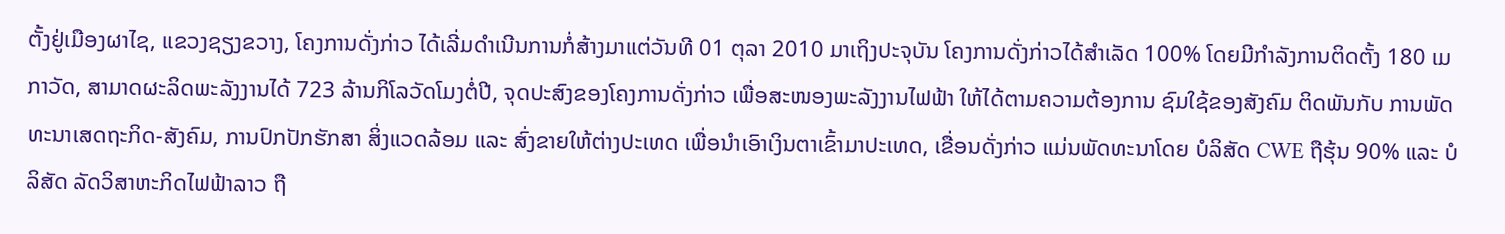ຕັ້ງຢູ່ເມືອງຜາໄຊ, ແຂວງຊຽງຂວາງ, ໂຄງການດັ່ງກ່າວ ໄດ້ເລີ່ມດໍາເນີນການກໍ່ສ້າງມາແຕ່ວັນທີ 01 ຕຸລາ 2010 ມາເຖິງປະຈຸບັນ ໂຄງການດັ່ງກ່າວໄດ້ສໍາເລັດ 100% ໂດຍມີກໍາລັງການຕິດຕັ້ງ 180 ເມກາວັດ, ສາມາດຜະລິດພະລັງງານໄດ້ 723 ລ້ານກິໂລວັດໂມງຕໍ່ປີ, ຈຸດປະສົງຂອງໂຄງການດັ່ງກ່າວ ເພື່ອສະໜອງພະລັງງານໄຟຟ້າ ໃຫ້ໄດ້ຕາມຄວາມຕ້ອງການ ຊົມໃຊ້ຂອງສັງຄົມ ຕິດພັນກັບ ການພັດທະນາເສດຖະກິດ-ສັງຄົມ, ການປົກປັກຮັກສາ ສິ່ງແວດລ້ອມ ແລະ ສົ່ງຂາຍໃຫ້ຕ່າງປະເທດ ເພື່ອນໍາເອົາເງິນຕາເຂົ້າມາປະເທດ, ເຂື່ອນດັ່ງກ່າວ ແມ່ນພັດທະນາໂດຍ ບໍລິສັດ CWE ຖືຮຸ້ນ 90% ແລະ ບໍລິສັດ ລັດວິສາຫະກິດໄຟຟ້າລາວ ຖື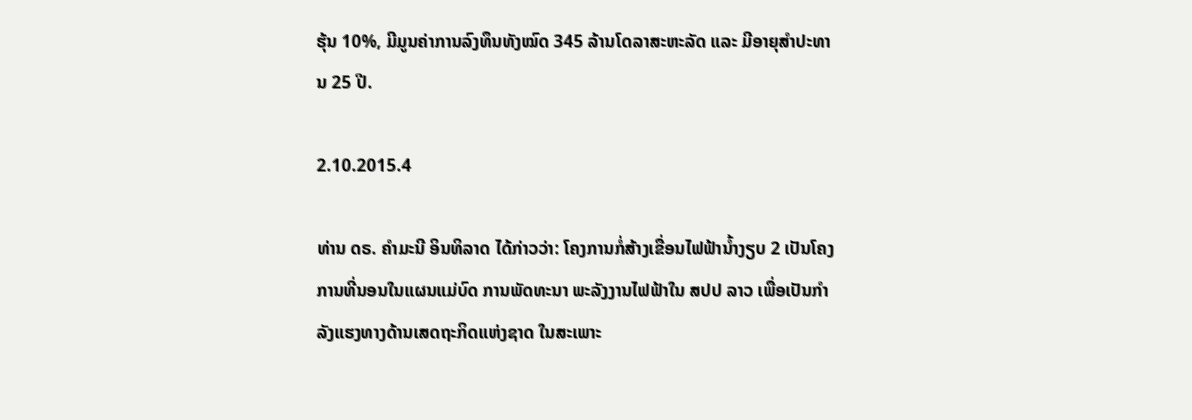ຮຸ້ນ 10%, ມີມູນຄ່າການລົງທຶນທັງໝົດ 345 ລ້ານໂດລາສະຫະລັດ ແລະ ມີອາຍຸສໍາປະທານ 25 ປີ.

2.10.2015.4

ທ່ານ ດຣ. ຄໍາມະນີ ອິນທິລາດ ໄດ້ກ່າວວ່າ: ໂຄງການກໍ່ສ້າງເຂື່ອນໄຟຟ້ານໍ້າງຽບ 2 ເປັນໂຄງການທີ່ນອນໃນແຜນແມ່ບົດ ການພັດທະນາ ພະລັງງານໄຟຟ້າໃນ ສປປ ລາວ ເພື່ອເປັນກໍາລັງແຮງທາງດ້ານເສດຖະກິດແຫ່ງຊາດ ໃນສະເພາະ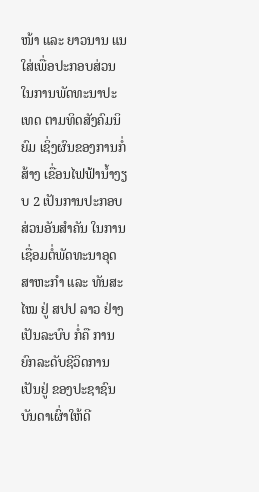ໜ້າ ແລະ ຍາວນານ ແນໃສ່ເພື່ອປະກອບສ່ວນໃນການພັດທະນາປະເທດ ຕາມທິດສັງຄົມນິຍົມ ເຊິ່ງຜົນຂອງການກໍ່ສ້າງ ເຂື່ອນໄຟຟ້ານໍ້າງຽບ 2 ເປັນການປະກອບສ່ວນອັນສໍາຄັນ ໃນການເຊື່ອມຕໍ່ພັດທະນາອຸດສາຫະກໍາ ແລະ ທັນສະໄໝ ຢູ່ ສປປ ລາວ ຢ່າງເປັນລະບົບ ກໍ່ຄື ການຍົກລະດັບຊີວິດການເປັນຢູ່ ຂອງປະຊາຊົນບັນດາເຜົ່າໃຫ້ດີ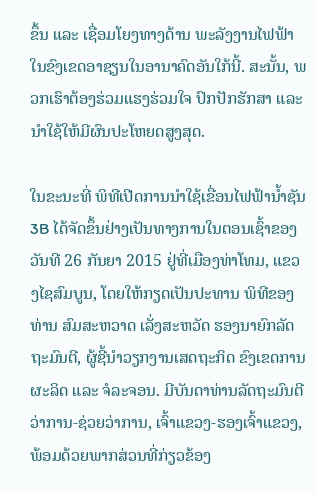ຂຶ້ນ ແລະ ເຊື່ອມໂຍງທາງດ້ານ ພະລັງງານໄຟຟ້າ ໃນຂົງເຂດອາຊຽນໃນອານາຄົດອັນໃກ້ນີ້. ສະນັ້ນ, ພວກເຮົາຕ້ອງຮ່ວມແຮງຮ່ວມໃຈ ປົກປັກຮັກສາ ແລະ ນໍາໃຊ້ໃຫ້ມີຜົນປະໂຫຍດສູງສຸດ.

ໃນຂະນະທີ່ ພິທີເປີດການນຳໃຊ້ເຂື່ອນໄຟຟ້ານ້ຳຊັນ 3B ໄດ້ຈັດຂຶ້ນຢ່າງເປັນທາງການໃນຕອນເຊົ້າຂອງວັນທີ 26 ກັນຍາ 2015 ຢູ່ທີ່ເມືອງທ່າໂທມ, ແຂວງໄຊສົມບູນ, ໂດຍໃຫ້ກຽດເປັນປະທານ ພິທີຂອງທ່ານ ສົມສະຫວາດ ເລັ່ງສະຫວັດ ຮອງນາຍົກລັດຖະມົນຕີ, ຜູ້ຊີ້ນຳວຽກງານເສດຖະກິດ ຂົງເຂດການຜະລິດ ແລະ ຈໍລະຈອນ. ມີບັນດາທ່ານລັດຖະມົນຕີວ່າການ-ຊ່ວຍວ່າການ, ເຈົ້າແຂວງ-ຮອງເຈົ້າແຂວງ, ພ້ອມດ້ວຍພາກສ່ວນທີ່ກ່ຽວຂ້ອງ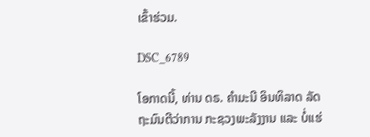ເຂົ້າຮ່ວມ.

DSC_6789

ໂອກາດນີ້, ທ່ານ ດຣ. ຄຳມະນີ ອິນທິລາດ ລັດຖະມົນຕີວ່າການ ກະຊວງພະລັງງານ ແລະ ບໍ່ແຮ່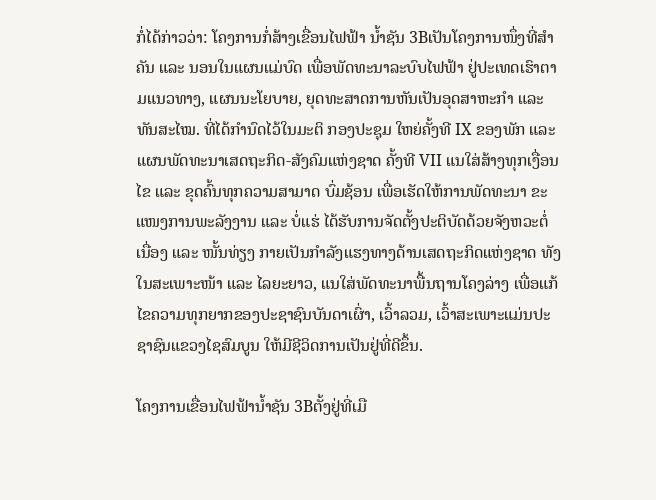ກໍ່ໄດ້ກ່າວວ່າ: ໂຄງການກໍ່ສ້າງເຂື່ອນໄຟຟ້າ ນໍ້າຊັນ 3Bເປັນໂຄງການໜຶ່ງທີ່ສຳຄັນ ແລະ ນອນໃນແຜນແມ່ບົດ ເພື່ອພັດທະນາລະບົບໄຟຟ້າ ຢູ່ປະເທດເຮົາຕາມແນວທາງ, ແຜນນະໂຍບາຍ, ຍຸດທະສາດການຫັນເປັນອຸດສາຫະກຳ ແລະ ທັນສະໄໝ. ທີ່ໄດ້ກຳນົດໄວ້ໃນມະຕິ ກອງປະຊຸມ ໃຫຍ່ຄັ້ງທີ IX ຂອງພັກ ແລະ ແຜນພັດທະນາເສດຖະກິດ-ສັງຄົມແຫ່ງຊາດ ຄັ້ງທີ VII ແນໃສ່ສ້າງທຸກເງື່ອນໄຂ ແລະ ຂຸດຄົ້ນທຸກຄວາມສາມາດ ບົ່ມຊ້ອນ ເພື່ອເຮັດໃຫ້ການພັດທະນາ ຂະແໜງການພະລັງງານ ແລະ ບໍ່ແຮ່ ໄດ້ຮັບການຈັດຕັ້ງປະຕິບັດດ້ວຍຈັງຫວະຕໍ່ເນື່ອງ ແລະ ໜັ້ນທ່ຽງ ກາຍເປັນກຳລັງແຮງທາງດ້ານເສດຖະກິດແຫ່ງຊາດ ທັງໃນສະເພາະໜ້າ ແລະ ໄລຍະຍາວ, ແນໃສ່ພັດທະນາພື້ນຖານໂຄງລ່າງ ເພື່ອແກ້ໄຂຄວາມທຸກຍາກຂອງປະຊາຊົນບັນດາເຜົ່າ, ເວົ້າລວມ, ເວົ້າສະເພາະແມ່ນປະຊາຊົນແຂວງໄຊສົມບູນ ໃຫ້ມີຊີວິດການເປັນຢູ່ທີ່ດີຂຶ້ນ.

ໂຄງການເຂື່ອນໄຟຟ້ານໍ້າຊັນ 3Bຕັ້ງຢູ່ທີ່ເມື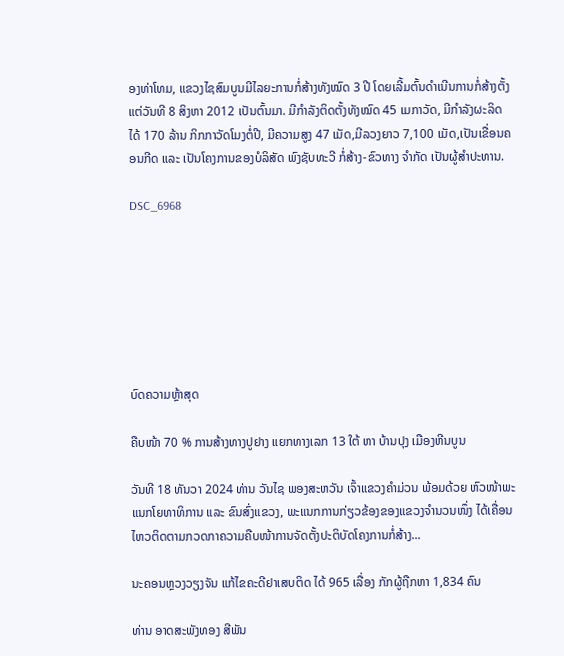ອງທ່າໂທມ, ແຂວງໄຊສົມບູນມີໄລຍະການກໍ່ສ້າງທັງໝົດ 3 ປີ ໂດຍເລີ້ມຕົ້ນດໍາເນີນການກໍ່ສ້າງຕັ້ງແຕ່ວັນທີ 8 ສິງຫາ 2012 ເປັນຕົ້ນມາ. ມີກຳລັງຕິດຕັ້ງທັງໝົດ 45 ເມກາວັດ, ມີກຳລັງຜະລິດໄດ້ 170 ລ້ານ ກິກກາວັດໂມງຕໍ່ປີ, ມີຄວາມສູງ 47 ເມັດ,ມີລວງຍາວ 7,100 ເມັດ,ເປັນເຂື່ອນຄອນກີດ ແລະ ເປັນໂຄງການຂອງບໍລິສັດ ພົງຊັບທະວີ ກໍ່ສ້າງ-ຂົວທາງ ຈຳກັດ ເປັນຜູ້ສໍາປະທານ.

DSC_6968







ບົດຄວາມຫຼ້າສຸດ

ຄືບໜ້າ 70 % ການສ້າງທາງປູຢາງ ແຍກທາງເລກ 13 ໃຕ້ ຫາ ບ້ານປຸງ ເມືອງຫີນບູນ

ວັນທີ 18 ທັນວາ 2024 ທ່ານ ວັນໄຊ ພອງສະຫວັນ ເຈົ້າແຂວງຄຳມ່ວນ ພ້ອມດ້ວຍ ຫົວໜ້າພະແນກໂຍທາທິການ ແລະ ຂົນສົ່ງແຂວງ, ພະແນກການກ່ຽວຂ້ອງຂອງແຂວງຈໍານວນໜຶ່ງ ໄດ້ເຄື່ອນໄຫວຕິດຕາມກວດກາຄວາມຄືບໜ້າການຈັດຕັ້ງປະຕິບັດໂຄງການກໍ່ສ້າງ...

ນະຄອນຫຼວງວຽງຈັນ ແກ້ໄຂຄະດີຢາເສບຕິດ ໄດ້ 965 ເລື່ອງ ກັກຜູ້ຖືກຫາ 1,834 ຄົນ

ທ່ານ ອາດສະພັງທອງ ສີພັນ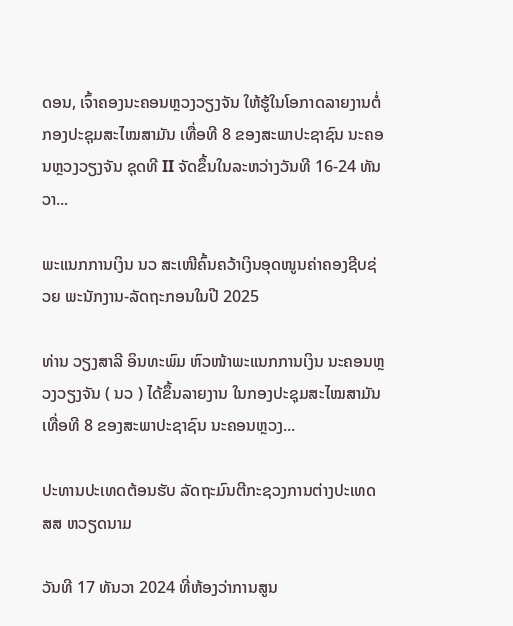ດອນ, ເຈົ້າຄອງນະຄອນຫຼວງວຽງຈັນ ໃຫ້ຮູ້ໃນໂອກາດລາຍງານຕໍ່ກອງປະຊຸມສະໄໝສາມັນ ເທື່ອທີ 8 ຂອງສະພາປະຊາຊົນ ນະຄອນຫຼວງວຽງຈັນ ຊຸດທີ II ຈັດຂຶ້ນໃນລະຫວ່າງວັນທີ 16-24 ທັນວາ...

ພະແນກການເງິນ ນວ ສະເໜີຄົ້ນຄວ້າເງິນອຸດໜູນຄ່າຄອງຊີບຊ່ວຍ ພະນັກງານ-ລັດຖະກອນໃນປີ 2025

ທ່ານ ວຽງສາລີ ອິນທະພົມ ຫົວໜ້າພະແນກການເງິນ ນະຄອນຫຼວງວຽງຈັນ ( ນວ ) ໄດ້ຂຶ້ນລາຍງານ ໃນກອງປະຊຸມສະໄໝສາມັນ ເທື່ອທີ 8 ຂອງສະພາປະຊາຊົນ ນະຄອນຫຼວງ...

ປະທານປະເທດຕ້ອນຮັບ ລັດຖະມົນຕີກະຊວງການຕ່າງປະເທດ ສສ ຫວຽດນາມ

ວັນທີ 17 ທັນວາ 2024 ທີ່ຫ້ອງວ່າການສູນ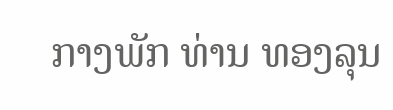ກາງພັກ ທ່ານ ທອງລຸນ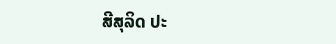ສີສຸລິດ ປະ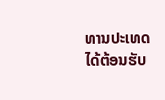ທານປະເທດ ໄດ້ຕ້ອນຮັບ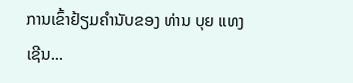ການເຂົ້າຢ້ຽມຄຳນັບຂອງ ທ່ານ ບຸຍ ແທງ ເຊີນ...